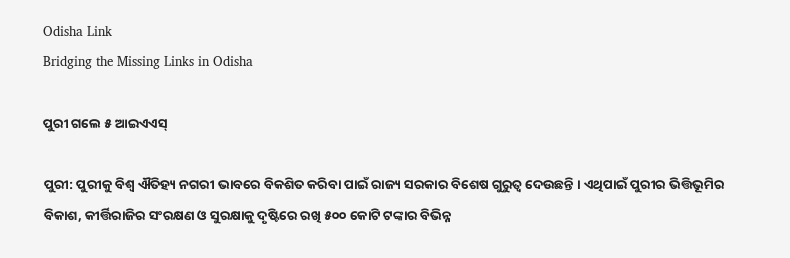Odisha Link
Bridging the Missing Links in Odisha

ପୁରୀ ଗଲେ ୫ ଆଇଏଏସ୍

ପୁରୀ: ପୁରୀକୁ ବିଶ୍ୱ ଐତିହ୍ୟ ନଗରୀ ଭାବରେ ବିକଶିତ କରିବା ପାଇଁ ରାଜ୍ୟ ସରକାର ବିଶେଷ ଗୁରୁତ୍ୱ ଦେଉଛନ୍ତି । ଏଥିପାଇଁ ପୁରୀର ଭିତ୍ତିଭୂମିର ବିକାଶ, କୀର୍ତ୍ତିରାଜିର ସଂରକ୍ଷଣ ଓ ସୁରକ୍ଷାକୁ ଦୃଷ୍ଟିରେ ରଖି ୫୦୦ କୋଟି ଟଙ୍କାର ବିଭିନ୍ନ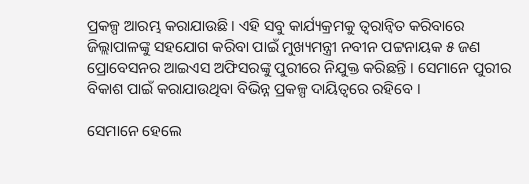ପ୍ରକଳ୍ପ ଆରମ୍ଭ କରାଯାଉଛି । ଏହି ସବୁ କାର୍ଯ୍ୟକ୍ରମକୁ ତ୍ୱରାନ୍ୱିତ କରିବାରେ ଜିଲ୍ଲାପାଳଙ୍କୁ ସହଯୋଗ କରିବା ପାଇଁ ମୁଖ୍ୟମନ୍ତ୍ରୀ ନବୀନ ପଟ୍ଟନାୟକ ୫ ଜଣ ପ୍ରୋବେସନର ଆଇଏସ ଅଫିସରଙ୍କୁ ପୁରୀରେ ନିଯୁକ୍ତ କରିଛନ୍ତି । ସେମାନେ ପୁରୀର ବିକାଶ ପାଇଁ କରାଯାଉଥିବା ବିଭିନ୍ନ ପ୍ରକଳ୍ପ ଦାୟିତ୍ୱରେ ରହିବେ ।

ସେମାନେ ହେଲେ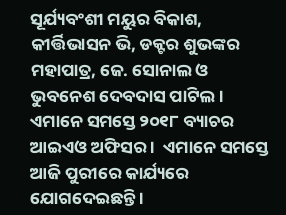ସୂର୍ଯ୍ୟବଂଶୀ ମୟୁର ବିକାଶ, କୀର୍ତ୍ତିଭାସନ ଭି, ଡକ୍ଟର ଶୁଭଙ୍କର ମହାପାତ୍ର, ଜେ. ସୋନାଲ ଓ ଭୁବନେଶ ଦେବଦାସ ପାଟିଲ । ଏମାନେ ସମସ୍ତେ ୨୦୧୮ ବ୍ୟାଚର ଆଇଏଓ ଅଫିସର ।  ଏମାନେ ସମସ୍ତେ ଆଜି ପୁରୀରେ କାର୍ଯ୍ୟରେ ଯୋଗଦେଇଛନ୍ତି ।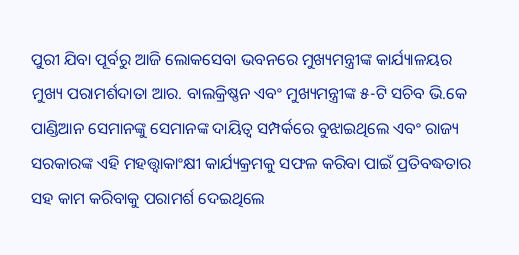ପୁରୀ ଯିବା ପୂର୍ବରୁ ଆଜି ଲୋକସେବା ଭବନରେ ମୁଖ୍ୟମନ୍ତ୍ରୀଙ୍କ କାର୍ଯ୍ୟାଳୟର ମୁଖ୍ୟ ପରାମର୍ଶଦାତା ଆର. ବାଲକ୍ରିଷ୍ଣନ ଏବଂ ମୁଖ୍ୟମନ୍ତ୍ରୀଙ୍କ ୫-ଟି ସଚିବ ଭି.କେ ପାଣ୍ଡିଆନ ସେମାନଙ୍କୁ ସେମାନଙ୍କ ଦାୟିତ୍ୱ ସମ୍ପର୍କରେ ବୁଝାଇଥିଲେ ଏବଂ ରାଜ୍ୟ ସରକାରଙ୍କ ଏହି ମହତ୍ତ୍ୱାକାଂକ୍ଷୀ କାର୍ଯ୍ୟକ୍ରମକୁ ସଫଳ କରିବା ପାଇଁ ପ୍ରତିବଦ୍ଧତାର ସହ କାମ କରିବାକୁ ପରାମର୍ଶ ଦେଇଥିଲେ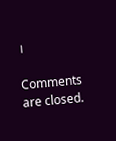।

Comments are closed.